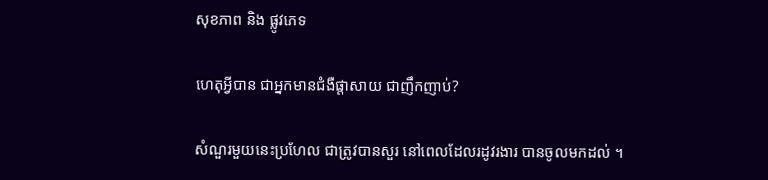សុខភាព និង ផ្លូវភេទ

ហេតុអ្វីបាន ជាអ្នកមានជំងឺផ្តាសាយ ជាញឹកញាប់?

សំណួរមួយនេះប្រហែល ជាត្រូវបានសួរ នៅពេលដែលរដូវរងារ បានចូលមកដល់ ។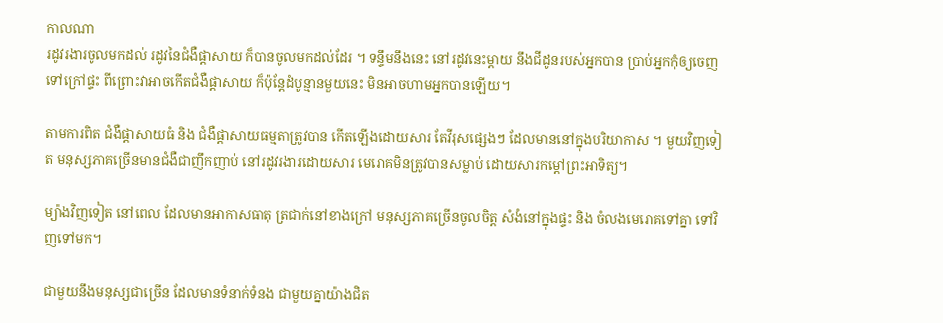កាលណា
រដូវរងារចូលមកដល់ រដូវនៃជំងឺផ្តាសាយ ក៏បានចូលមកដល់ដែរ ។ ទន្ទឹមនឹងនេះ នៅរដូវនេះម្តាយ នឹងជីដូនរបស់អ្នកបាន ប្រាប់អ្នកកុំឲ្យចេញទៅក្រៅផ្ទះ ពីព្រោះវាអាចកើតជំងឺផ្តាសាយ ក៏ប៉ុន្តែដំបូន្មានមួយនេះ មិនអាចហាមអ្នកបានឡើយ។

តាមការពិត ជំងឺផ្តាសាយធំ និង ជំងឺផ្តាសាយធម្មតាត្រូវបាន កើតឡើងដោយសារ តែវីរុសផ្សេងៗ ដែលមាននៅក្នុងបរិយាកាស ។ មួយវិញទៀត មនុស្សភាគច្រើនមានជំងឺជាញឹកញាប់ នៅរដូវរងារដោយសារ មេរោគមិនត្រូវបានសម្លាប់ ដោយសារកម្តៅព្រះអាទិត្យ។

ម្យ៉ាងវិញទៀត នៅពេល ដែលមានអាកាសធាតុ ត្រជាក់នៅខាងក្រៅ មនុស្សភាគច្រើនចូលចិត្ត សំងំនៅក្នុងផ្ទះ និង ចំលងមេរោគទៅគ្នា ទៅវិញទៅមក។

ជាមួយនឹងមនុស្សជាច្រើន ដែលមានទំនាក់ទំនង ជាមួយគ្នាយ៉ាងជិត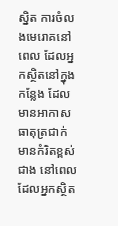ស្និត ការចំលងមេរោគនៅពេល ដែលអ្នកស្ថិតនៅក្នុងកន្លែង ដែលមានអាកាស ធាតុត្រជាក់ មានកំរិតខ្ពស់ជាង នៅពេលដែលអ្នកស្ថិត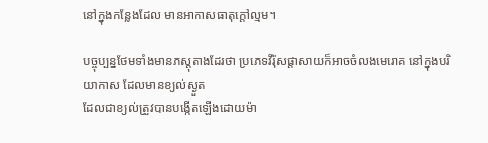នៅក្នុងកន្លែងដែល មានអាកាសធាតុក្តៅល្មម។

បច្ចុប្បន្នថែមទាំងមានភស្តុតាងដែរថា ប្រភេទវីរ៉ុសផ្តាសាយក៏អាចចំលងមេរោគ នៅក្នុងបរិយាកាស ដែលមានខ្យល់ស្ងួត
ដែលជាខ្យល់ត្រួវបានបង្កើតឡើងដោយម៉ា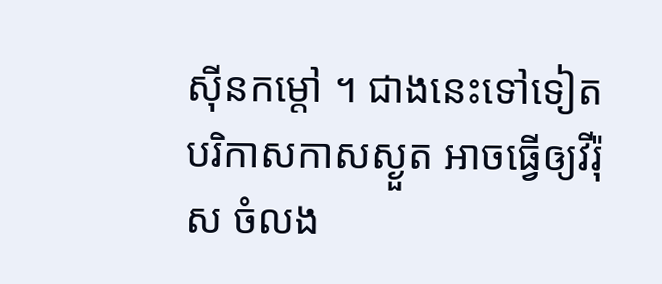ស៊ីនកម្តៅ ។ ជាងនេះទៅទៀត បរិកាសកាសស្ងួត អាចធ្វើឲ្យវីរ៉ុស ចំលង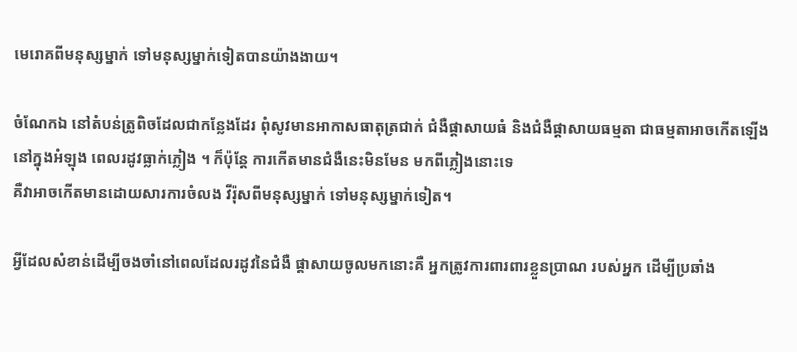មេរោគពីមនុស្សម្នាក់ ទៅមនុស្សម្នាក់ទៀតបានយ៉ាងងាយ។

ចំណែកឯ នៅតំបន់ត្រូពិចដែលជាកន្លែងដែរ ពុំសូវមានអាកាសធាតុត្រជាក់ ជំងឺផ្តាសាយធំ និងជំងឺផ្តាសាយធម្មតា ជាធម្មតាអាចកើតឡើង នៅក្នុងអំឡុង ពេលរដូវធ្លាក់ភ្លៀង ។ ក៏ប៉ុន្តែ ការកើតមានជំងឺនេះមិនមែន មកពីភ្លៀងនោះទេ
គឺវាអាចកើតមានដោយសារការចំលង វីរ៉ុសពីមនុស្សម្នាក់ ទៅមនុស្សម្នាក់ទៀត។

អ្វីដែលសំខាន់ដើម្បីចងចាំនៅពេលដែលរដូវនៃជំងឺ ផ្តាសាយចូលមកនោះគឺ អ្នកត្រូវការពារពារខ្លួនប្រាណ របស់អ្នក ដើម្បីប្រឆាំង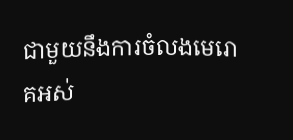ជាមួយនឹងការចំលងមេរោគអស់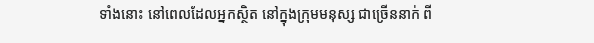ទាំងនោះ នៅពេលដែលអ្នកស្ថិត នៅក្នុងក្រុមមនុស្ស ជាច្រើននាក់ ពី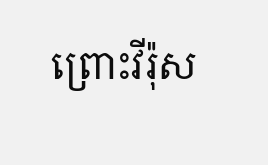ព្រោះវីរ៉ុស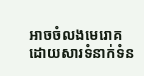អាចចំលងមេរោគ ដោយសារទំនាក់ទំន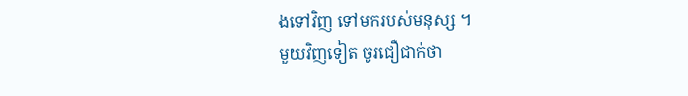ងទៅវិញ ទៅមករបស់មនុស្ស ។
មួយវិញទៀត ចូរជឿជាក់ថា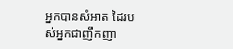អ្នកបានសំអាត ដៃរបស់អ្នកជាញឹកញា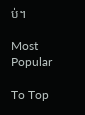ប់។

Most Popular

To Top